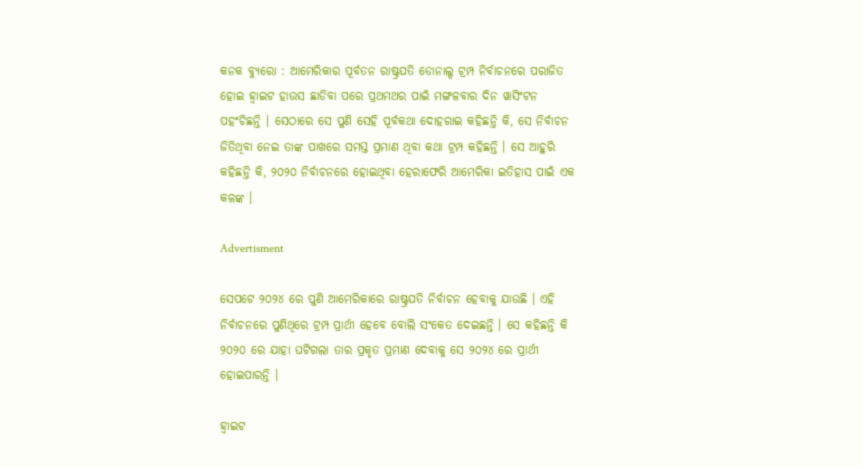କନକ ବ୍ୟୁରୋ : ଆମେରିକାର ପୂର୍ବତନ ରାଷ୍ଟ୍ରପତି ଡୋନାଲ୍ଡ ଟ୍ରମ୍ପ ନିର୍ବାଚନରେ ପରାଜିତ ହୋଇ ହ୍ୱାଇଟ ହାଉସ ଛାଡିବା ପରେ ପ୍ରଥମଥର ପାଇଁ ମଙ୍ଗଳବାର ଦିନ ୱାସିଂଟନ ପହଂଚିଛନ୍ତି । ସେଠାରେ ସେ ପୁଣି ସେହି ପୂର୍ବକଥା ଦୋହରାଇ କହିଛନ୍ତି କି, ସେ ନିର୍ବାଚନ ଜିତିଥିବା ନେଇ ତାଙ୍କ ପାଖରେ ସମସ୍ତ ପ୍ରମାଣ ଥିବା କଥା ଟ୍ରମ୍ପ କହିଛନ୍ତି । ସେ ଆହୁରି କହିଛନ୍ତି କି, ୨୦୨୦ ନିର୍ବାଚନରେ ହୋଇଥିବା ହେରାଫେରି ଆମେରିକା ଇତିହାସ ପାଇଁ ଏକ କଳଙ୍କ ।

Advertisment

ସେପଟେ ୨୦୨୪ ରେ ପୁଣି ଆମେରିକାରେ ରାଷ୍ଟ୍ରପତି ନିର୍ବାଚନ ହେବାକୁ ଯାଉଛି । ଏହି ନିର୍ବାଚନରେ ପୁଣିଥିରେ ଟ୍ରମ୍ପ ପ୍ରାର୍ଥୀ ହେବେ ବୋଲି ସଂକେତ ଦେଇଛନ୍ତି । ସେ କହିଛନ୍ତି କି ୨୦୨୦ ରେ ଯାହା ଘଟିଗଲା ତାର ପ୍ରକୃତ ପ୍ରମାଣ ଦେବାକୁ ସେ ୨୦୨୪ ରେ ପ୍ରାର୍ଥୀ ହୋଇପାରନ୍ତି ।

ହ୍ୱାଇଟ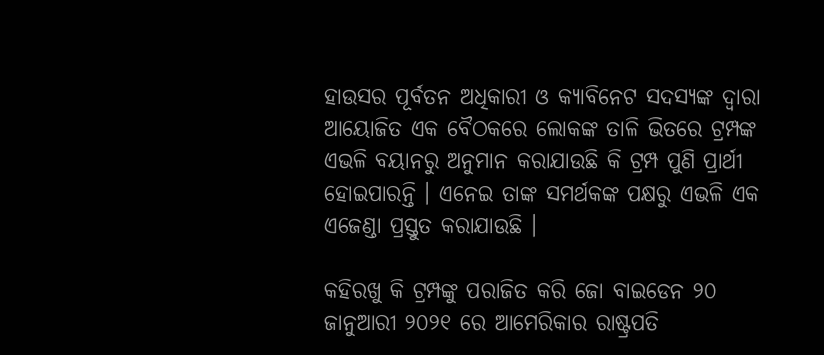ହାଉସର ପୂର୍ବତନ ଅଧିକାରୀ ଓ କ୍ୟାବିନେଟ ସଦସ୍ୟଙ୍କ ଦ୍ୱାରା ଆୟୋଜିତ ଏକ ବୈଠକରେ ଲୋକଙ୍କ ତାଳି ଭିତରେ ଟ୍ରମ୍ପଙ୍କ ଏଭଳି ବୟାନରୁ ଅନୁମାନ କରାଯାଉଛି କି ଟ୍ରମ୍ପ ପୁଣି ପ୍ରାର୍ଥୀ ହୋଇପାରନ୍ତି । ଏନେଇ ତାଙ୍କ ସମର୍ଥକଙ୍କ ପକ୍ଷରୁ ଏଭଳି ଏକ ଏଜେଣ୍ଡା ପ୍ରସ୍ତୁତ କରାଯାଉଛି ।

କହିରଖୁ କି ଟ୍ରମ୍ପଙ୍କୁ ପରାଜିତ କରି ଜୋ ବାଇଡେନ ୨୦ ଜାନୁଆରୀ ୨୦୨୧ ରେ ଆମେରିକାର ରାଷ୍ଟ୍ରପତି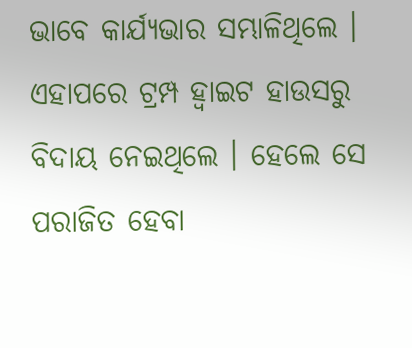ଭାବେ କାର୍ଯ୍ୟଭାର ସମ୍ଭାଳିଥିଲେ । ଏହାପରେ ଟ୍ରମ୍ପ ହ୍ୱାଇଟ ହାଉସରୁ ବିଦାୟ ନେଇଥିଲେ । ହେଲେ ସେ ପରାଜିତ ହେବା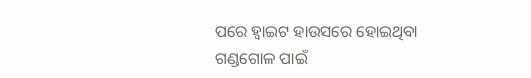ପରେ ହ୍ୱାଇଟ ହାଉସରେ ହୋଇଥିବା ଗଣ୍ଡଗୋଳ ପାଇଁ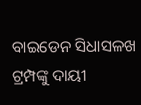ବାଇଡେନ ସିଧାସଳଖ ଟ୍ରମ୍ପଙ୍କୁ ଦାୟୀ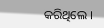କରିଥିଲେ ।